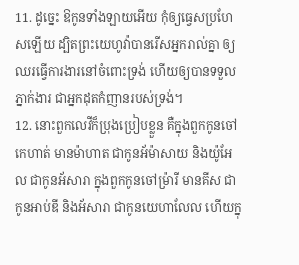11. ដូច្នេះ ឱកូនទាំងឡាយអើយ កុំឲ្យធ្វេសប្រហែសឡើយ ដ្បិតព្រះយេហូវ៉ាបានរើសអ្នករាល់គ្នា ឲ្យឈរធ្វើការងារនៅចំពោះទ្រង់ ហើយឲ្យបានទទួលភ្នាក់ងារ ជាអ្នកដុតកំញានរបស់ទ្រង់។
12. នោះពួកលេវីក៏ប្រុងប្រៀបខ្លួន គឺក្នុងពួកកូនចៅកេហាត់ មានម៉ាហាត ជាកូនអ័ម៉ាសាយ និងយ៉ូអែល ជាកូនអ័សារា ក្នុងពួកកូនចៅម្រ៉ារី មានគីស ជាកូនអាប់ឌី និងអ័សារា ជាកូនយេហាលែល ហើយក្នុ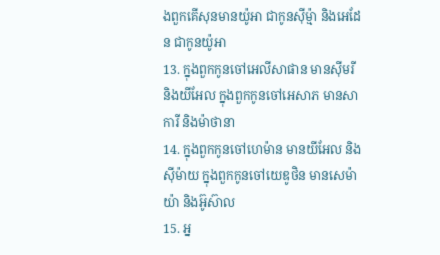ងពួកគើសុនមានយ៉ូអា ជាកូនស៊ីម៉្មា និងអេដែន ជាកូនយ៉ូអា
13. ក្នុងពួកកូនចៅអេលីសាផាន មានស៊ីមរី និងយីអែល ក្នុងពួកកូនចៅអេសាភ មានសាការី និងម៉ាថានា
14. ក្នុងពួកកូនចៅហេម៉ាន មានយីអែល និងស៊ីម៉ាយ ក្នុងពួកកូនចៅយេឌូថិន មានសេម៉ាយ៉ា និងអ៊ូស៊ាល
15. អ្ន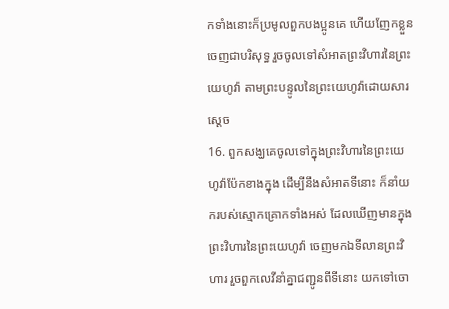កទាំងនោះក៏ប្រមូលពួកបងប្អូនគេ ហើយញែកខ្លួនចេញជាបរិសុទ្ធ រួចចូលទៅសំអាតព្រះវិហារនៃព្រះយេហូវ៉ា តាមព្រះបន្ទូលនៃព្រះយេហូវ៉ាដោយសារស្តេច
16. ពួកសង្ឃគេចូលទៅក្នុងព្រះវិហារនៃព្រះយេហូវ៉ាប៉ែកខាងក្នុង ដើម្បីនឹងសំអាតទីនោះ ក៏នាំយករបស់ស្មោកគ្រោកទាំងអស់ ដែលឃើញមានក្នុងព្រះវិហារនៃព្រះយេហូវ៉ា ចេញមកឯទីលានព្រះវិហារ រួចពួកលេវីនាំគ្នាជញ្ជូនពីទីនោះ យកទៅចោ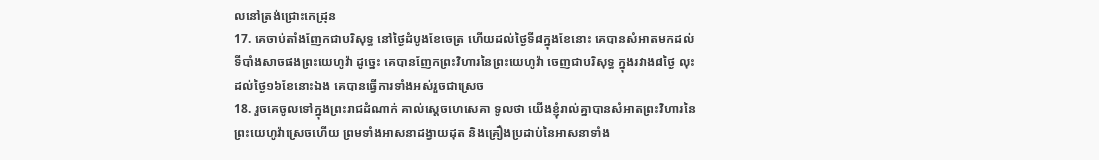លនៅត្រង់ជ្រោះកេដ្រុន
17. គេចាប់តាំងញែកជាបរិសុទ្ធ នៅថ្ងៃដំបូងខែចេត្រ ហើយដល់ថ្ងៃទី៨ក្នុងខែនោះ គេបានសំអាតមកដល់ទីបាំងសាចផងព្រះយេហូវ៉ា ដូច្នេះ គេបានញែកព្រះវិហារនៃព្រះយេហូវ៉ា ចេញជាបរិសុទ្ធ ក្នុងរវាង៨ថ្ងៃ លុះដល់ថ្ងៃ១៦ខែនោះឯង គេបានធ្វើការទាំងអស់រួចជាស្រេច
18. រួចគេចូលទៅក្នុងព្រះរាជដំណាក់ គាល់ស្តេចហេសេគា ទូលថា យើងខ្ញុំរាល់គ្នាបានសំអាតព្រះវិហារនៃព្រះយេហូវ៉ាស្រេចហើយ ព្រមទាំងអាសនាដង្វាយដុត និងគ្រឿងប្រដាប់នៃអាសនាទាំង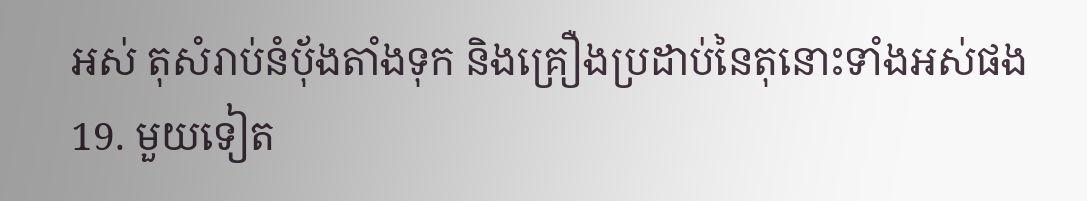អស់ តុសំរាប់នំបុ័ងតាំងទុក និងគ្រឿងប្រដាប់នៃតុនោះទាំងអស់ផង
19. មួយទៀត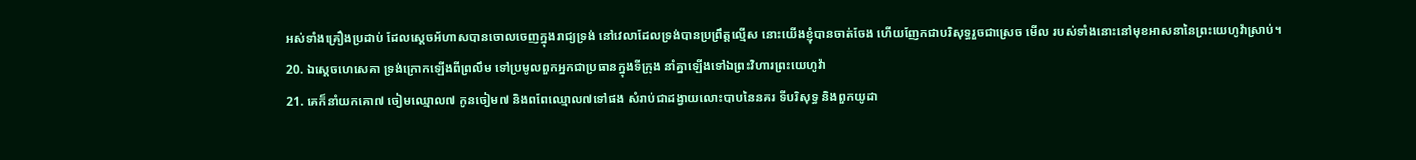អស់ទាំងគ្រឿងប្រដាប់ ដែលស្តេចអ័ហាសបានចោលចេញក្នុងរាជ្យទ្រង់ នៅវេលាដែលទ្រង់បានប្រព្រឹត្តល្មើស នោះយើងខ្ញុំបានចាត់ចែង ហើយញែកជាបរិសុទ្ធរួចជាស្រេច មើល របស់ទាំងនោះនៅមុខអាសនានៃព្រះយេហូវ៉ាស្រាប់។
20. ឯស្តេចហេសេគា ទ្រង់ក្រោកឡើងពីព្រលឹម ទៅប្រមូលពួកអ្នកជាប្រធានក្នុងទីក្រុង នាំគ្នាឡើងទៅឯព្រះវិហារព្រះយេហូវ៉ា
21. គេក៏នាំយកគោ៧ ចៀមឈ្មោល៧ កូនចៀម៧ និងពពែឈ្មោល៧ទៅផង សំរាប់ជាដង្វាយលោះបាបនៃនគរ ទីបរិសុទ្ធ និងពួកយូដា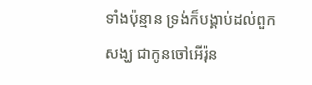ទាំងប៉ុន្មាន ទ្រង់ក៏បង្គាប់ដល់ពួកសង្ឃ ជាកូនចៅអើរ៉ុន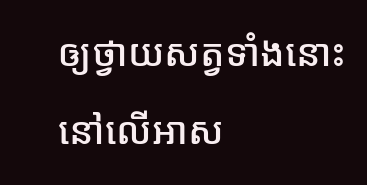ឲ្យថ្វាយសត្វទាំងនោះនៅលើអាស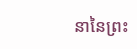នានៃព្រះ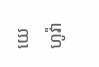យេហូវ៉ា